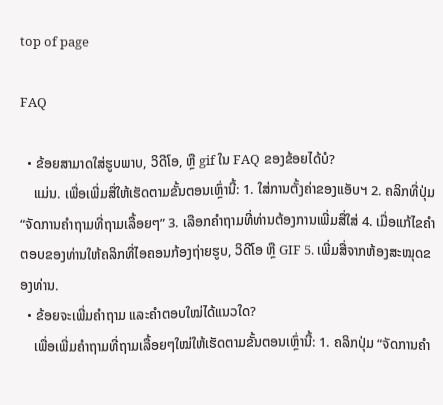top of page

FAQ

  • ຂ້ອຍສາມາດໃສ່ຮູບພາບ, ວິດີໂອ, ຫຼື gif ໃນ FAQ ຂອງຂ້ອຍໄດ້ບໍ?
    ແມ່ນ. ເພື່ອເພີ່ມສື່ໃຫ້ເຮັດຕາມຂັ້ນຕອນເຫຼົ່ານີ້: 1. ໃສ່ການຕັ້ງຄ່າຂອງແອັບຯ 2. ຄລິກທີ່ປຸ່ມ “ຈັດການຄຳຖາມທີ່ຖາມເລື້ອຍໆ” 3. ເລືອກຄຳຖາມທີ່ທ່ານຕ້ອງການເພີ່ມສື່ໃສ່ 4. ເມື່ອແກ້ໄຂຄຳຕອບຂອງທ່ານໃຫ້ຄລິກທີ່ໄອຄອນກ້ອງຖ່າຍຮູບ, ວິດີໂອ ຫຼື GIF 5. ເພີ່ມສື່ຈາກຫ້ອງສະໝຸດຂອງທ່ານ.
  • ຂ້ອຍຈະເພີ່ມຄຳຖາມ ແລະຄຳຕອບໃໝ່ໄດ້ແນວໃດ?
    ເພື່ອເພີ່ມຄຳຖາມທີ່ຖາມເລື້ອຍໆໃໝ່ໃຫ້ເຮັດຕາມຂັ້ນຕອນເຫຼົ່ານີ້: 1. ຄລິກປຸ່ມ “ຈັດການຄຳ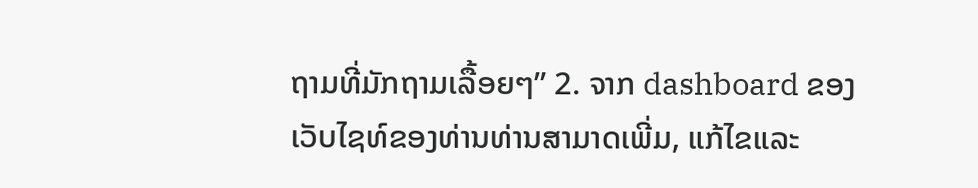ຖາມທີ່ມັກຖາມເລື້ອຍໆ” 2. ຈາກ dashboard ຂອງເວັບໄຊທ໌ຂອງທ່ານທ່ານສາມາດເພີ່ມ, ແກ້ໄຂແລະ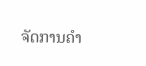ຈັດການຄໍາ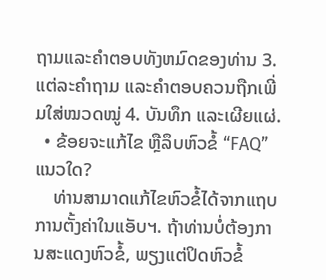ຖາມແລະຄໍາຕອບທັງຫມົດຂອງທ່ານ 3. ແຕ່ລະຄຳຖາມ ແລະຄຳຕອບຄວນຖືກເພີ່ມໃສ່ໝວດໝູ່ 4. ບັນທຶກ ແລະເຜີຍແຜ່.
  • ຂ້ອຍຈະແກ້ໄຂ ຫຼືລຶບຫົວຂໍ້ “FAQ” ແນວໃດ?
    ທ່ານສາມາດແກ້ໄຂຫົວຂໍ້ໄດ້ຈາກແຖບການຕັ້ງຄ່າໃນແອັບຯ. ຖ້າທ່ານບໍ່ຕ້ອງການສະແດງຫົວຂໍ້, ພຽງແຕ່ປິດຫົວຂໍ້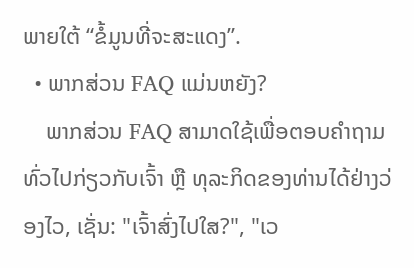ພາຍໃຕ້ “ຂໍ້ມູນທີ່ຈະສະແດງ”.
  • ພາກສ່ວນ FAQ ແມ່ນຫຍັງ?
    ພາກສ່ວນ FAQ ສາມາດໃຊ້ເພື່ອຕອບຄຳຖາມທົ່ວໄປກ່ຽວກັບເຈົ້າ ຫຼື ທຸລະກິດຂອງທ່ານໄດ້ຢ່າງວ່ອງໄວ, ເຊັ່ນ: "ເຈົ້າສົ່ງໄປໃສ?", "ເວ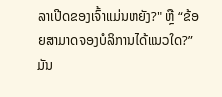ລາເປີດຂອງເຈົ້າແມ່ນຫຍັງ?" ຫຼື “ຂ້ອຍສາມາດຈອງບໍລິການໄດ້ແນວໃດ?” ມັນ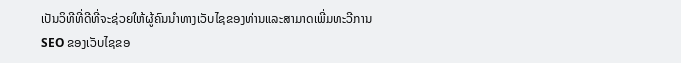ເປັນວິທີທີ່ດີທີ່ຈະຊ່ວຍໃຫ້ຜູ້ຄົນນໍາທາງເວັບໄຊຂອງທ່ານແລະສາມາດເພີ່ມທະວີການ SEO ຂອງເວັບໄຊຂອ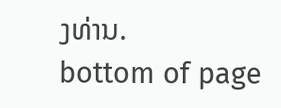ງທ່ານ.
bottom of page